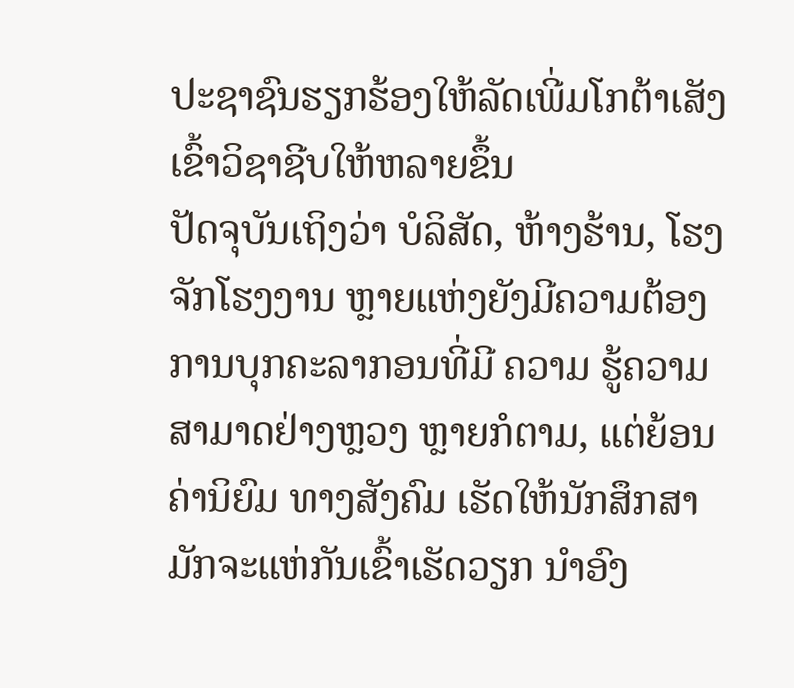ປະຊາຊົນຮຽກຮ້ອງໃຫ້ລັດເພີ່ມໂກຕ້າເສັງເຂົ້າວິຊາຊີບໃຫ້ຫລາຍຂຶ້ນ
ປັດຈຸບັນເຖິງວ່າ ບໍລິສັດ, ຫ້າງຮ້ານ, ໂຮງຈັກໂຮງງານ ຫຼາຍແຫ່ງຍັງມີຄວາມຕ້ອງ ການບຸກຄະລາກອນທີ່ມີ ຄວາມ ຮູ້ຄວາມສາມາດຢ່າງຫຼວງ ຫຼາຍກໍຕາມ, ແຕ່ຍ້ອນຄ່ານິຍົມ ທາງສັງຄົມ ເຮັດໃຫ້ນັກສຶກສາ ມັກຈະແຫ່ກັນເຂົ້າເຮັດວຽກ ນຳອົງ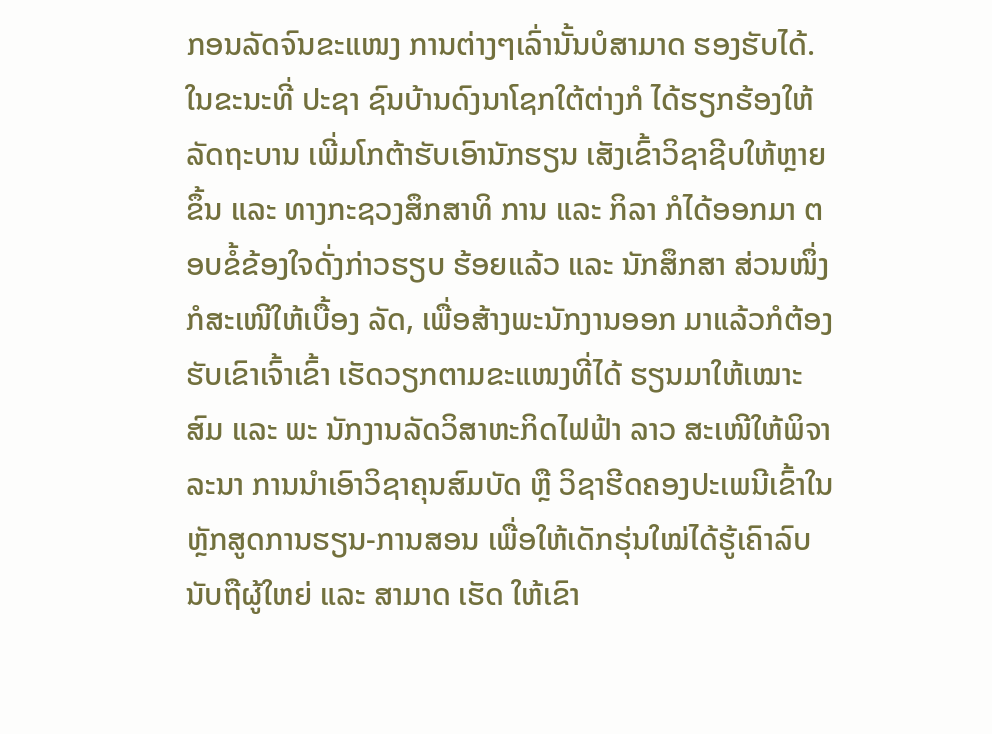ກອນລັດຈົນຂະແໜງ ການຕ່າງໆເລົ່ານັ້ນບໍສາມາດ ຮອງຮັບໄດ້. ໃນຂະນະທີ່ ປະຊາ ຊົນບ້ານດົງນາໂຊກໃຕ້ຕ່າງກໍ ໄດ້ຮຽກຮ້ອງໃຫ້ລັດຖະບານ ເພີ່ມໂກຕ້າຮັບເອົານັກຮຽນ ເສັງເຂົ້າວິຊາຊີບໃຫ້ຫຼາຍຂຶ້ນ ແລະ ທາງກະຊວງສຶກສາທິ ການ ແລະ ກິລາ ກໍໄດ້ອອກມາ ຕອບຂໍ້ຂ້ອງໃຈດັ່ງກ່າວຮຽບ ຮ້ອຍແລ້ວ ແລະ ນັກສຶກສາ ສ່ວນໜຶ່ງກໍສະເໜີໃຫ້ເບື້ອງ ລັດ, ເພື່ອສ້າງພະນັກງານອອກ ມາແລ້ວກໍຕ້ອງຮັບເຂົາເຈົ້າເຂົ້າ ເຮັດວຽກຕາມຂະແໜງທີ່ໄດ້ ຮຽນມາໃຫ້ເໝາະສົມ ແລະ ພະ ນັກງານລັດວິສາຫະກິດໄຟຟ້າ ລາວ ສະເໜີໃຫ້ພິຈາລະນາ ການນໍາເອົາວິຊາຄຸນສົມບັດ ຫຼື ວິຊາຮີດຄອງປະເພນີເຂົ້າໃນ ຫຼັກສູດການຮຽນ-ການສອນ ເພື່ອໃຫ້ເດັກຮຸ່ນໃໝ່ໄດ້ຮູ້ເຄົາລົບ ນັບຖືຜູ້ໃຫຍ່ ແລະ ສາມາດ ເຮັດ ໃຫ້ເຂົາ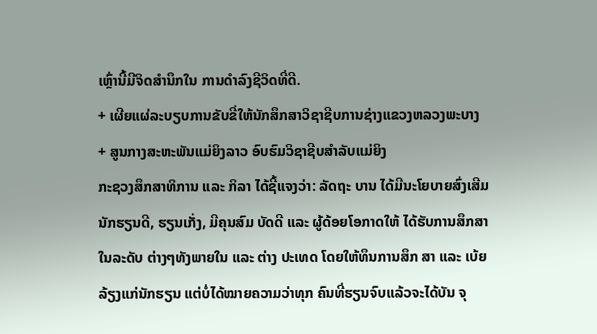ເຫຼົ່ານີ້ມີຈິດສໍານຶກໃນ ການດໍາລົງຊີວິດທີ່ດີ.
+ ເຜີຍແຜ່ລະບຽບການຂັບຂີ່ໃຫ້ນັກສຶກສາວິຊາຊີບການຊ່າງແຂວງຫລວງພະບາງ
+ ສູນກາງສະຫະພັນແມ່ຍິງລາວ ອົບຮົມວິຊາຊີບສໍາລັບແມ່ຍິງ
ກະຊວງສຶກສາທິການ ແລະ ກິລາ ໄດ້ຊີ້ແຈງວ່າ: ລັດຖະ ບານ ໄດ້ມີນະໂຍບາຍສົ່ງເສີມ ນັກຮຽນດີ, ຮຽນເກັ່ງ, ມີຄຸນສົມ ບັດດີ ແລະ ຜູ້ດ້ອຍໂອກາດໃຫ້ ໄດ້ຮັບການສຶກສາໃນລະດັບ ຕ່າງໆທັງພາຍໃນ ແລະ ຕ່າງ ປະເທດ ໂດຍໃຫ້ທຶນການສຶກ ສາ ແລະ ເບ້ຍລ້ຽງແກ່ນັກຮຽນ ແຕ່ບໍ່ໄດ້ໝາຍຄວາມວ່າທຸກ ຄົນທີ່ຮຽນຈົບແລ້ວຈະໄດ້ບັນ ຈຸ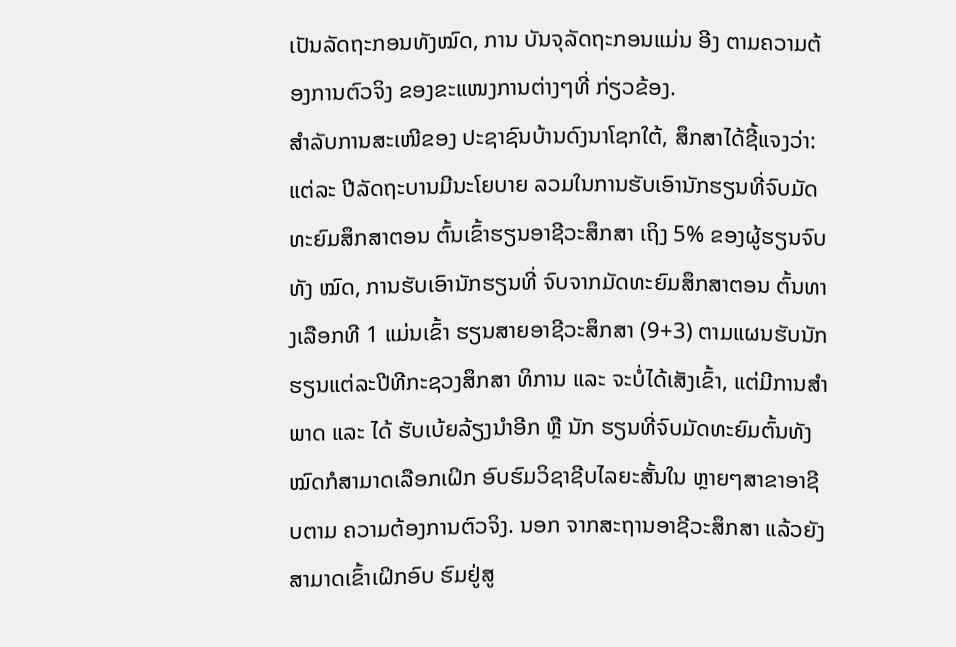ເປັນລັດຖະກອນທັງໝົດ, ການ ບັນຈຸລັດຖະກອນແມ່ນ ອີງ ຕາມຄວາມຕ້ອງການຕົວຈິງ ຂອງຂະແໜງການຕ່າງໆທີ່ ກ່ຽວຂ້ອງ.
ສໍາລັບການສະເໜີຂອງ ປະຊາຊົນບ້ານດົງນາໂຊກໃຕ້, ສຶກສາໄດ້ຊີ້ແຈງວ່າ: ແຕ່ລະ ປີລັດຖະບານມີນະໂຍບາຍ ລວມໃນການຮັບເອົານັກຮຽນທີ່ຈົບມັດທະຍົມສຶກສາຕອນ ຕົ້ນເຂົ້າຮຽນອາຊີວະສຶກສາ ເຖິງ 5% ຂອງຜູ້ຮຽນຈົບທັງ ໝົດ, ການຮັບເອົານັກຮຽນທີ່ ຈົບຈາກມັດທະຍົມສຶກສາຕອນ ຕົ້ນທາງເລືອກທີ 1 ແມ່ນເຂົ້າ ຮຽນສາຍອາຊີວະສຶກສາ (9+3) ຕາມແຜນຮັບນັກ ຮຽນແຕ່ລະປີທີກະຊວງສຶກສາ ທິການ ແລະ ຈະບໍ່ໄດ້ເສັງເຂົ້າ, ແຕ່ມີການສໍາພາດ ແລະ ໄດ້ ຮັບເບ້ຍລ້ຽງນໍາອີກ ຫຼື ນັກ ຮຽນທີ່ຈົບມັດທະຍົມຕົ້ນທັງ ໝົດກໍສາມາດເລືອກເຝິກ ອົບຮົມວິຊາຊີບໄລຍະສັ້ນໃນ ຫຼາຍໆສາຂາອາຊີບຕາມ ຄວາມຕ້ອງການຕົວຈິງ. ນອກ ຈາກສະຖານອາຊີວະສຶກສາ ແລ້ວຍັງສາມາດເຂົ້າເຝິກອົບ ຮົມຢູ່ສູ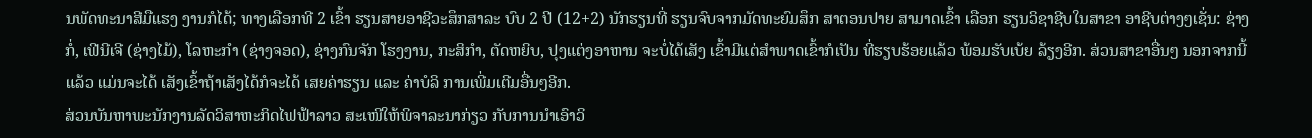ນພັດທະນາສີມືແຮງ ງານກໍໄດ້; ທາງເລືອກທີ 2 ເຂົ້າ ຮຽນສາຍອາຊີວະສຶກສາລະ ບົບ 2 ປີ (12+2) ນັກຮຽນທີ່ ຮຽນຈົບຈາກມັດທະຍົມສຶກ ສາຕອນປາຍ ສາມາດເຂົ້າ ເລືອກ ຮຽນວິຊາຊີບໃນສາຂາ ອາຊີບຕ່າງໆເຊັ່ນ: ຊ່າງກໍ່, ເຟີນີເຈີ (ຊ່າງໄມ້), ໂລຫະກໍາ (ຊ່າງຈອດ), ຊ່າງກົນຈັກ ໂຮງງານ, ກະສິກໍາ, ຕັດຫຍິບ, ປຸງແຕ່ງອາຫານ ຈະບໍ່ໄດ້ເສັງ ເຂົ້າມີແຕ່ສໍາພາດເຂົ້າກໍເປັນ ທີ່ຮຽບຮ້ອຍແລ້ວ ພ້ອມຮັບເບ້ຍ ລ້ຽງອີກ. ສ່ວນສາຂາອື່ນໆ ນອກຈາກນີ້ແລ້ວ ແມ່ນຈະໄດ້ ເສັງເຂົ້າຖ້າເສັງໄດ້ກໍຈະໄດ້ ເສຍຄ່າຮຽນ ແລະ ຄ່າບໍລິ ການເພີ່ມເຕີມອື່ນໆອີກ.
ສ່ວນບັນຫາພະນັກງານລັດວິສາຫະກິດໄຟຟ້າລາວ ສະເໜີໃຫ້ພິຈາລະນາກ່ຽວ ກັບການນໍາເອົາວິ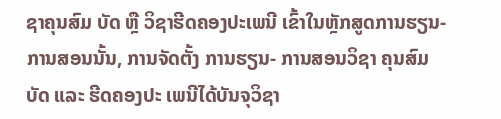ຊາຄຸນສົມ ບັດ ຫຼື ວິຊາຮີດຄອງປະເພນີ ເຂົ້າໃນຫຼັກສູດການຮຽນ- ການສອນນັ້ນ, ການຈັດຕັ້ງ ການຮຽນ- ການສອນວິຊາ ຄຸນສົມບັດ ແລະ ຮີດຄອງປະ ເພນີໄດ້ບັນຈຸວິຊາ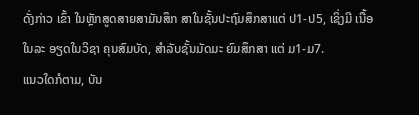ດັ່ງກ່າວ ເຂົ້າ ໃນຫຼັກສູດສາຍສາມັນສຶກ ສາໃນຊັ້ນປະຖົມສຶກສາແຕ່ ປ1-ປ5, ເຊິ່ງມີ ເນື້ອໃນລະ ອຽດໃນວິຊາ ຄຸນສົມບັດ, ສໍາລັບຊັ້ນມັດມະ ຍົມສຶກສາ ແຕ່ ມ1-ມ7.
ແນວໃດກໍຕາມ, ບັນ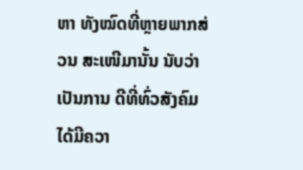ຫາ ທັງໝົດທີ່ຫຼາຍພາກສ່ວນ ສະເໜີມານັ້ນ ນັບວ່າເປັນການ ດີທີ່ທົ່ວສັງຄົມໄດ້ມີຄວາ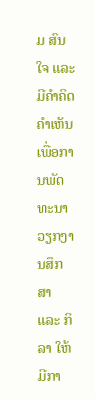ມ ສົນໃຈ ແລະ ມີຄຳຄິດຄຳເຫັນ ເພື່ອການພັດທະນາວຽກງານສຶກສາ ແລະ ກິລາ ໃຫ້ມີກາ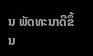ນ ພັດທະນາດີຂຶ້ນ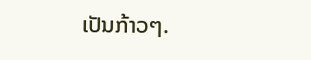ເປັນກ້າວໆ.